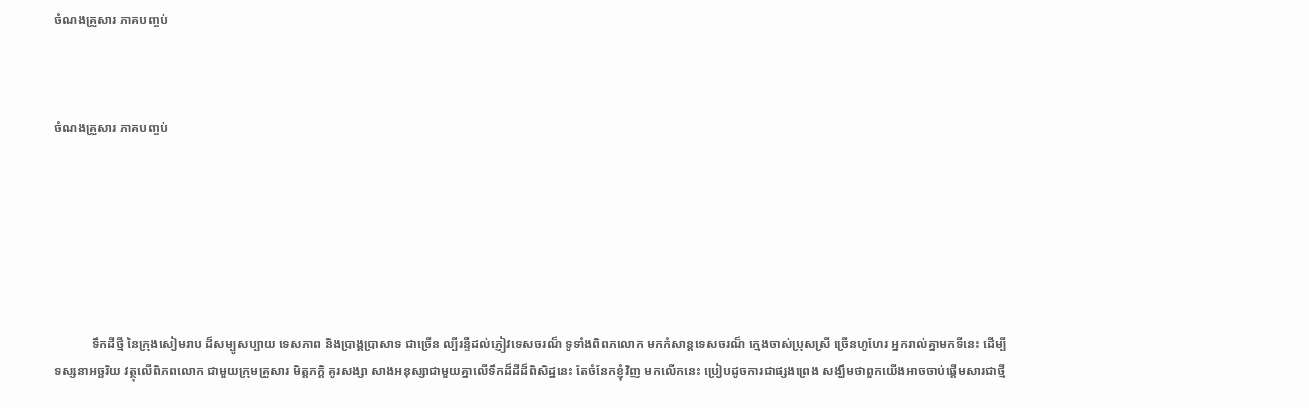ចំណងគ្រួសារ ភាគបញ្ចប់



ចំណងគ្រួសារ ភាគបញ្ចប់







            ទឹកដីថ្មី នៃក្រុងសៀមរាប ដ៏សម្បូសប្បាយ ទេសភាព និងប្រាង្គប្រាសាទ ជាច្រើន ល្បីរន្ទឺដល់ភ្ញៀវទេសចរណ៏ ទូទាំងពិពភលោក មកកំសាន្តទេសចរណ៏ ក្មេងចាស់ប្រុសស្រី ច្រើនហូហែរ អ្នករាល់គ្នាមកទីនេះ ដើម្បីទស្សនាអច្ឆរិយ វត្ថុលើពិភពលោក ជាមួយក្រុមគ្រួសារ មិត្តភក្តិ គូរសង្សា សាងអនុស្សាជាមួយគ្នាលើទឹកដ៏ដីដ៏ពិសិដ្ឋនេះ តែចំនែកខ្ញុំវិញ មកលើកនេះ ប្រៀបដូចការជាផ្សងព្រេង សង្ឃឹមថាពួកយើងអាចចាប់ផ្តើមសារជាថ្មី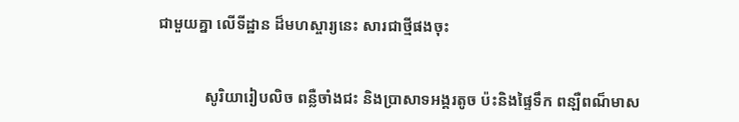ជាមួយគ្នា លើទីដ្ឋាន ដ៏មហស្ចារ្យនេះ សារជាថ្មីផងចុះ


            សូរិយារៀបលិច ពន្លឺចាំងជះ និងប្រាសាទអង្គរតូច ប៉ះនិងផ្ទៃទឹក ពន្ឡឺពណ៏មាស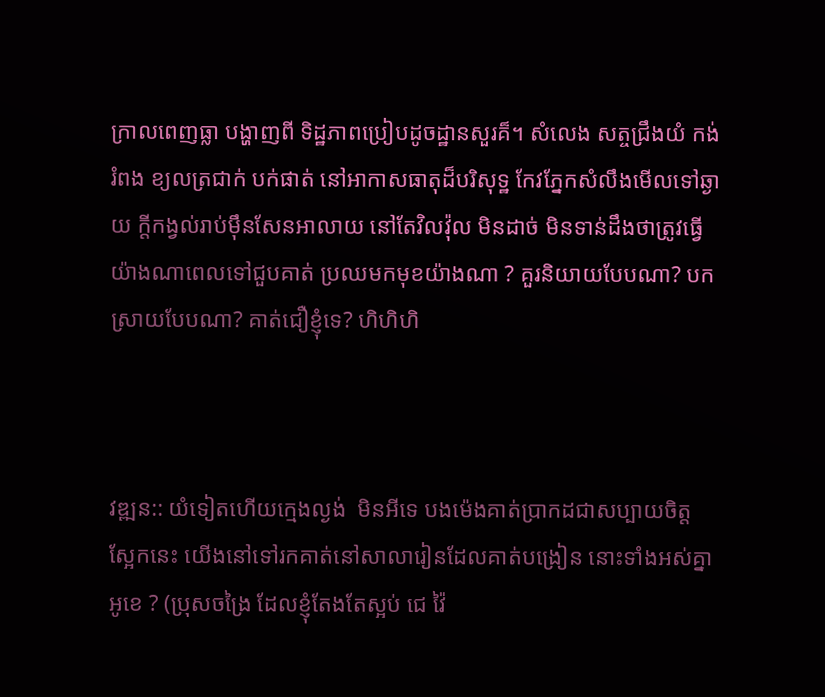ក្រាលពេញធ្លា បង្ហាញពី ទិដ្ឋភាពប្រៀបដូចដ្ឋានសួរគ៏។ សំលេង សត្ចជ្រឹងយំ កង់រំពង ខ្យលត្រជាក់ បក់ផាត់ នៅអាកាសធាតុដ៏បរិសុទ្ឋ កែវភ្នែកសំលឹងមើលទៅឆ្ងាយ ក្តីកង្វល់រាប់ម៉ឹនសែនអាលាយ នៅតែវិលវ៉ុល មិនដាច់ មិនទាន់ដឹងថាត្រូវធ្វើយ៉ាងណាពេលទៅជួបគាត់ ប្រឈមកមុខយ៉ាងណា ? គួរនិយាយបែបណា? បកស្រាយបែបណា? គាត់ជឿខ្ញុំទេ? ហិហិហិ



វឌ្ឍន:: យំទៀតហើយក្មេងល្ងង់  មិនអីទេ បងម៉េងគាត់ប្រាកដជាសប្បាយចិត្ត ស្អែកនេះ យើងនៅទៅរកគាត់នៅសាលារៀនដែលគាត់បង្រៀន នោះទាំងអស់គ្នា អូខេ ? (ប្រុសចង្រៃ ដែលខ្ញុំតែងតែស្អប់ ជេ វ៉ៃ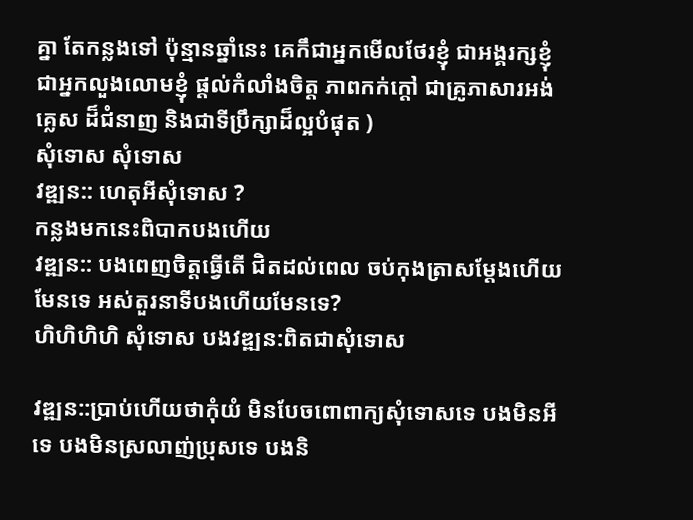គ្នា តែកន្លងទៅ ប៉ុន្មានឆ្នាំនេះ គេកឹជាអ្នកមើលថែរខ្ញុំ ជាអង្គរក្សខ្ញុំ ជាអ្នកលួងលោមខ្ញុំ ផ្តល់កំលាំងចិត្ត ភាពកក់ក្តៅ ជាគ្រូភាសារអង់គ្លេស ដ៏ជំនាញ និងជាទីប្រឹក្សាដ៏ល្អបំផុត )
សុំទោស សុំទោស
វឌ្ឍន:: ហេតុអីសុំទោស ?
កន្លងមកនេះពិបាកបងហើយ
វឌ្ឍន:: បងពេញចិត្តធ្វើតើ ជិតដល់ពេល ចប់កុងត្រាសម្តែងហើយមែនទេ អស់តួរនាទីបងហើយមែនទេ?
ហិហិហិហិ សុំទោស បងវឌ្ឍន:ពិតជាសុំទោស

វឌ្ឍន::ប្រាប់ហើយថាកុំយំ មិនបែចពោពាក្យសុំទោសទេ បងមិនអីទេ បងមិនស្រលាញ់ប្រុសទេ បងនិ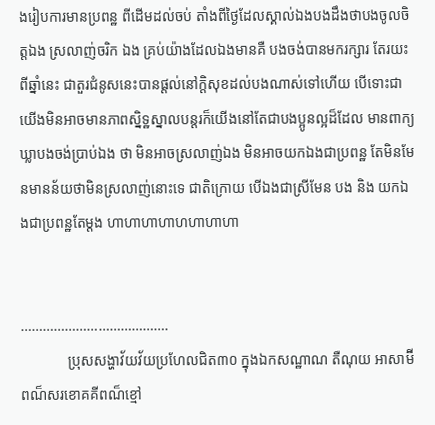ងរៀបការមានប្រពន្ឋ ពីដើមដល់ចប់ តាំងពីថ្ងៃដែលស្គាល់ឯងបងដឹងថាបងចូលចិត្តឯង ស្រលាញ់ចរិក ឯង គ្រប់យ៉ាងដែលឯងមានគឺ បងចង់បានមករក្សារ តែរយះពីឆ្នាំនេះ ជាតួរជំនូសនេះបានផ្តល់នៅក្តិសុខដល់បងណាស់ទៅហើយ បើទោះជាយើងមិនអាចមានភាពស្និទ្ឋស្នាលបន្តរក៏យើងនៅតែជាបងប្អូនល្អដ៏ដែល មានពាក្យឃ្លាបងចង់ប្រាប់ឯង ថា មិនអាចស្រលាញ់ឯង មិនអាចយកឯងជាប្រពន្ឋ តែមិនមែនមានន័យថាមិនស្រលាញ់នោះទេ ជាតិក្រោយ បើឯងជាស្រីមែន បង និង យកឯងជាប្រពន្ឋតែម្តង ហាហាហាហាហហាហាហា


………………………………….
             ប្រុសសង្ហាវ័យវ័យប្រហែលជិត៣០ ក្នុងឯកសណ្ឋាណ តឺណុយ អាសាម៊ី ពណ៏សរខោគគីពណ៏ខ្មៅ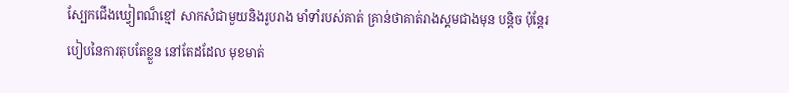ស្បែកជើងឃ្វៀពណ៏ខ្មៅ សាកសំជាមួយនិងរូបរាង មាំទាំរបស់គាត់ គ្រាន់ថាគាត់រាងស្គមជាងមុន បន្តិច ប៉ុន្តែរបៀបនៃការតុបតែខ្លួន នៅតែដដែល មុខមាត់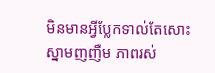មិនមានអ្វីប្លែកទាល់តែសោះ ស្នាមញញឺម ភាពរស់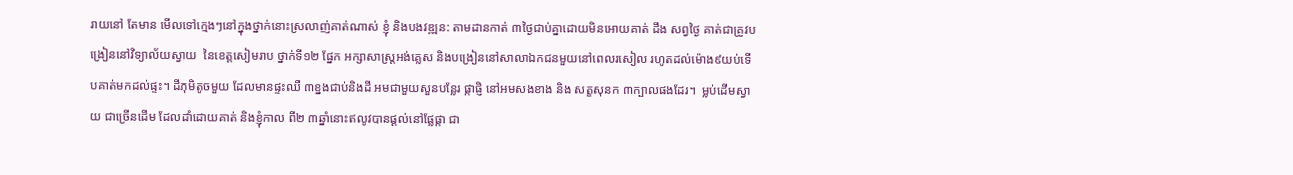រាយនៅ តែមាន មើលទៅក្មេងៗនៅក្នុងថ្នាក់នោះស្រលាញ់គាត់ណាស់ ខ្ញុំ និងបងវឌ្ឍន: តាមដានកាត់ ៣ថ្ងៃជាប់គ្នាដោយមិនអោយគាត់ ដឹង សព្វថ្ងៃ គាត់ជាគ្រូវបង្រៀននៅវិទ្យាល័យស្វាយ  នៃខេត្តសៀមរាប ថ្នាក់ទី១២ ផ្នែក អក្សាសាស្ត្រអង់គ្លេស និងបង្រៀននៅសាលាឯកជនមួយនៅពេលរសៀល រហូតដល់ម៉ោង៩យប់ទើបគាត់មកដល់ផ្ទះ។ ដីភុមិតូចមួយ ដែលមានផ្ទះឈឺ ៣ខ្នងជាប់និងដី អមជាមួយសួនបន្លែរ ផ្កាផ្ញិ នៅអមសងខាង និង សត្ខសុនក ៣ក្បាលផងដែរ។  ម្លប់ដើមស្វាយ ជាច្រើនដើម ដែលដាំដោយគាត់ និងខ្ញុំកាល ពី២ ៣ឆ្នាំនោះឥលូវបានផ្តល់នៅផ្លែផ្កា ជា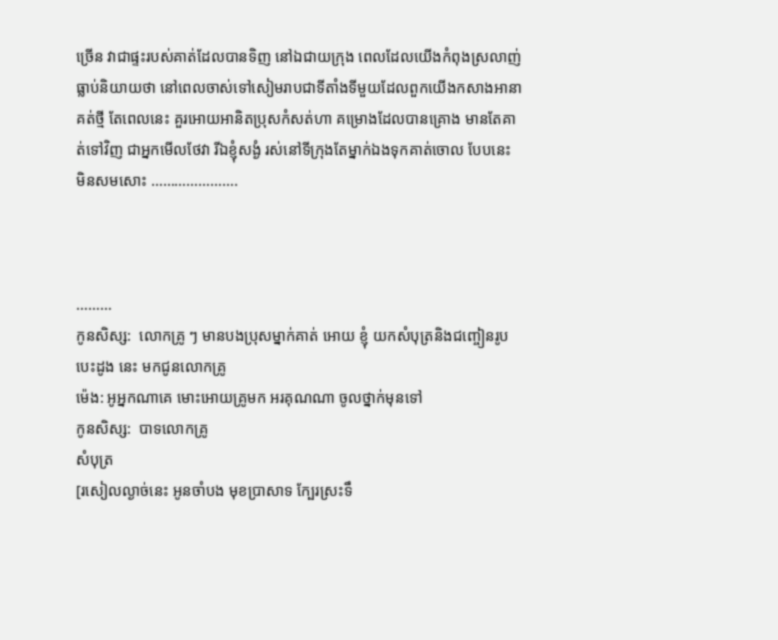ច្រើន វាជាផ្ទះរបស់គាត់ដែលបានទិញ នៅឯជាយក្រុង ពេលដែលយើងកំពុងស្រលាញ់ ធ្លាប់និយាយថា នៅពេលចាស់ទៅសៀមរាបជាទីតាំងទីមួយដែលពួកយើងកសាងអានាគត់ថ្មី តែពេលនេះ គួរអោយអានិតប្រុសកំសត់ហា គម្រោងដែលបានគ្រោង មានតែគាត់ទៅវិញ ជាអ្នកមើលថែវា រីឯខ្ញុំសង្ងំ រស់នៅទីក្រុងតែម្នាក់ឯងទុកគាត់ចោល បែបនេះ មិនសមសោះ ………………….



………
កូនសិស្ស:  លោកគ្រូ ៗ មានបងប្រុសម្នាក់គាត់ អោយ ខ្ញុំ យកសំបុត្រនិងជញ្ចៀនរូបបេះដូង នេះ មកជូនលោកគ្រូ
ម៉េង: អូអ្នកណាគេ មោះអោយគ្រូមក អរគុណណា ចូលថ្នាក់មុនទៅ
កូនសិស្ស:  បាទលោកគ្រូ
សំបុត្រ
[រសៀលល្ងាច់នេះ អូនចាំបង មុខប្រាសាទ ក្បែរស្រះទឹ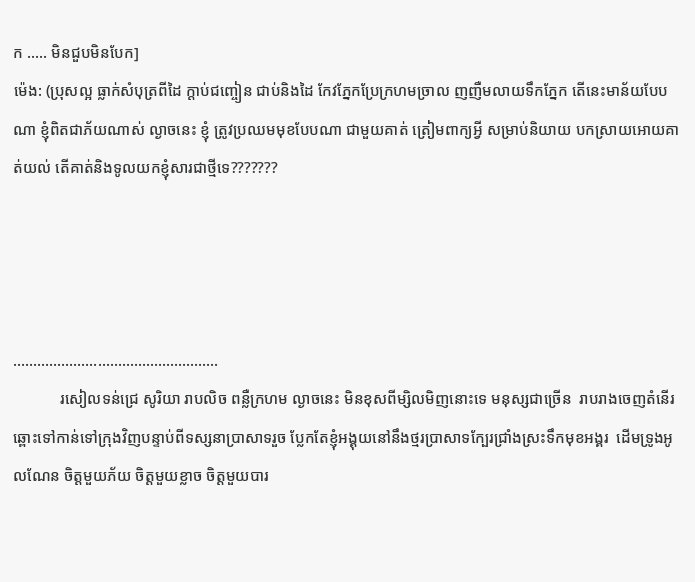ក ….. មិនជួបមិនបែក]
ម៉េង: (ប្រុសល្អ ធ្លាក់សំបុត្រពីដៃ ក្តាប់ជញ្ចៀន ជាប់និងដៃ កែវភ្នែកប្រែក្រហមច្រាល ញញឺមលាយទឹកភ្នែក តើនេះមាន័យបែបណា ខ្ញុំពិតជាភ័យណាស់ ល្ងាចនេះ ខ្ញុំ ត្រូវប្រឈមមុខបែបណា ជាមួយគាត់ ត្រៀមពាក្យអ្វី សម្រាប់និយាយ បកស្រាយអោយគាត់យល់ តើគាត់និងទូលយកខ្ញុំសារជាថ្មីទេ???????




……………………………………………
            រសៀលទន់ជ្រេ សូរិយា រាបលិច ពន្លឺក្រហម ល្ងាចនេះ មិនខុសពីម្សិលមិញនោះទេ មនុស្សជាច្រើន  រាបរាងចេញតំនើរឆ្ពោះទៅកាន់ទៅក្រុងវិញបន្ទាប់ពីទស្សនាប្រាសាទរួច ប្លែកតែខ្ញុំអង្គុយនៅនឹងថ្មរប្រាសាទក្បែរជ្រាំងស្រះទឹកមុខអង្គរ  ដើមទ្រូងអូលណែន ចិត្តមួយភ័យ ចិត្តមួយខ្លាច ចិត្តមួយបារ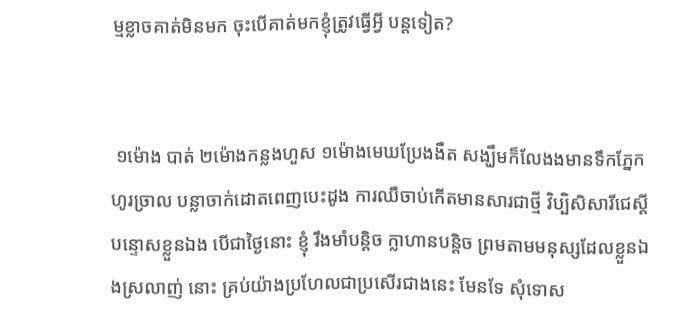ម្មខ្លាចគាត់មិនមក ចុះបើគាត់មកខ្ញុំត្រូវធ្វើអ្វី បន្តទៀត?


 ១ម៉ោង បាត់ ២ម៉ោងកន្លងហួស ១ម៉ោងមេឃប្រែងងឺត សង្ឃឹមក៏លែងងមានទឹកភ្នែក ហូរច្រាល បន្លាចាក់ដោតពេញបេះដូង ការឈឺចាប់កើតមានសារជាថ្មី វិប្បិសិសារីជេស្តីបន្ទោសខ្លួនឯង បើជាថ្ងៃនោះ ខ្ញុំ រឹងមាំបន្តិច ក្លាហានបន្តិច ព្រមតាមមនុស្សដែលខ្លួនឯងស្រលាញ់ នោះ គ្រប់យ៉ាងប្រហែលជាប្រសើរជាងនេះ មែនទែ សុំទោស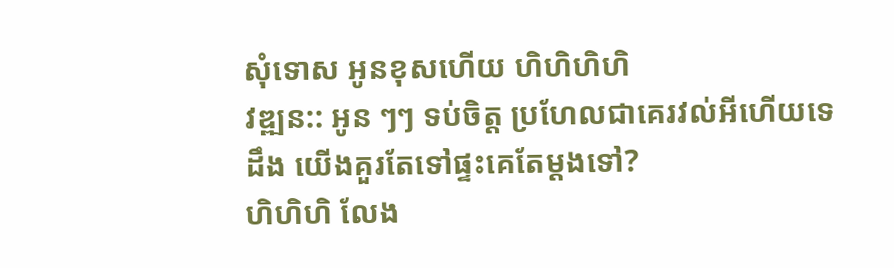សុំទោស អូនខុសហើយ ហិហិហិហិ
វឌ្ឍន:: អូន ៗៗ ទប់ចិត្ត ប្រហែលជាគេរវល់អីហើយទេ ដឹង យើងគួរតែទៅផ្ទះគេតែម្តងទៅ?
ហិហិហិ លែង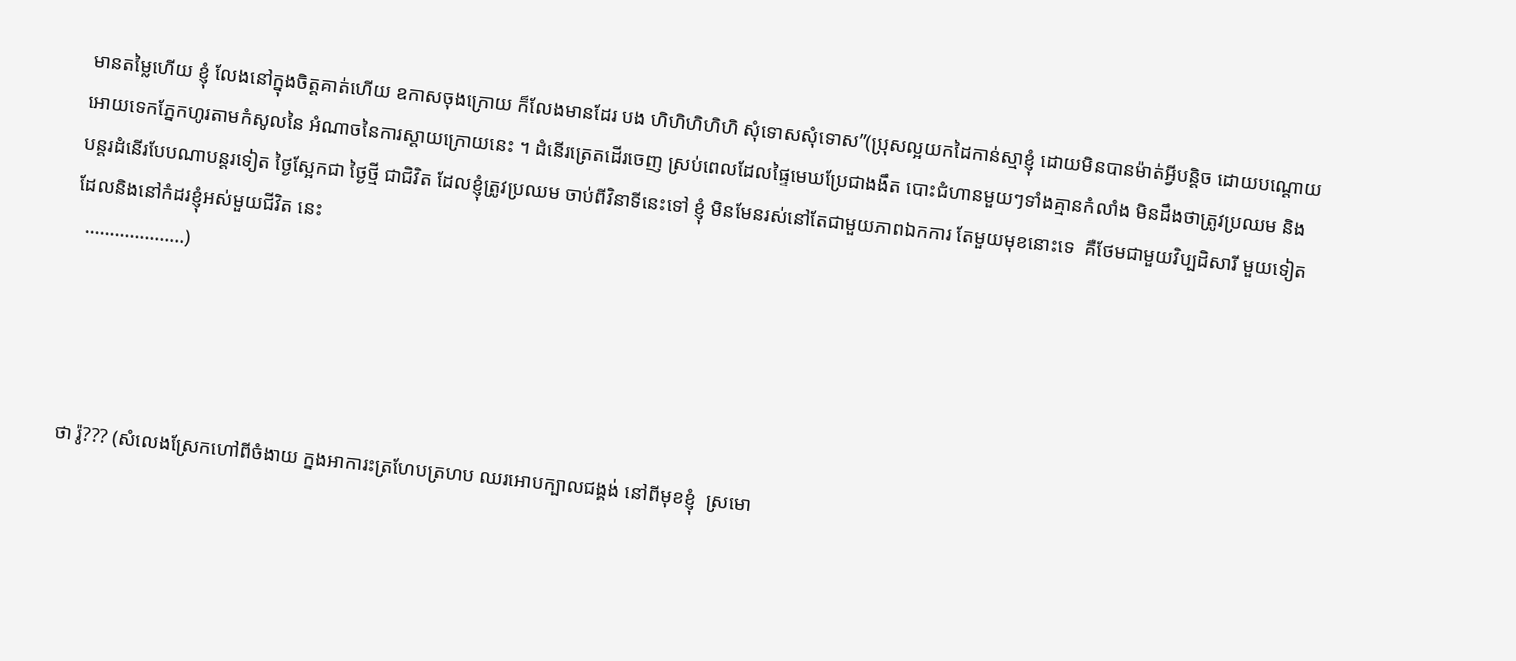មានតម្លៃហើយ ខ្ញុំ លែងនៅក្នុងចិត្តគាត់ហើយ ឧកាសចុងក្រោយ ក៏លែងមានដែរ បង ហិហិហិហិហិ សុំទោសសុំទោស”(ប្រុសល្អយកដៃកាន់ស្មាខ្ញុំ ដោយមិនបានម៉ាត់អ្វីបន្តិច ដោយបណ្តោយអោយទេកភ្នែកហូរតាមកំសូលនៃ អំណាចនៃការស្តាយក្រោយនេះ ។ ដំនើរត្រេតដើរចេញ ស្រប់ពេលដែលផ្ទៃមេឃប្រែជាងងឹត បោះជំហានមួយៗទាំងគ្មានកំលាំង មិនដឹងថាត្រូវប្រឈម និង បន្តរដំនើរបែបណាបន្តរទៀត ថ្ងៃស្អែកជា ថ្ងៃថ្មី ជាជិវិត ដែលខ្ញុំត្រូវប្រឈម ចាប់ពីវិនាទីនេះទៅ ខ្ញុំ មិនមែនរស់នៅតែជាមួយភាពឯកការ តែមួយមុខនោះទេ  គឺថែមជាមួយវិប្បដិសារី មួយទៀត ដែលនិងនៅកំដរខ្ញុំអស់មួយជីវិត នេះ
  ………………..)




ថា រ៉ូ??? (សំលេងស្រែកហៅពីចំងាយ ក្នងអាការះត្រហែបត្រហប ឈរអោបក្បាលជង្គង់ នៅពីមុខខ្ញុំ  ស្រមោ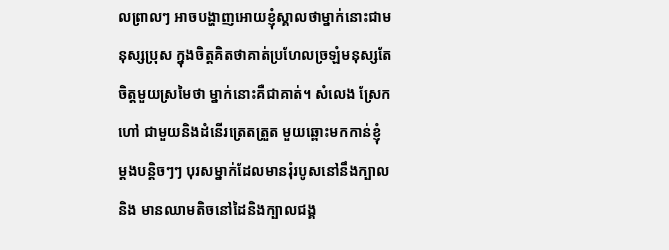លព្រាលៗ អាចបង្ហាញអោយខ្ញុំស្គាលថាម្នាក់នោះជាមនុស្សប្រុស ក្នុងចិត្តគិតថាគាត់ប្រហែលច្រឡំមនុស្សតែចិត្តមួយស្រមៃថា ម្នាក់នោះគឺជាគាត់។ សំលេង ស្រែកហៅ ជាមួយនិងដំនើរត្រេតត្រួត មួយឆ្ពោះមកកាន់ខ្ញុំ ម្តងបន្តិចៗៗ បុរសម្នាក់ដែលមានរុំរបូសនៅនឹងក្បាល និង មានឈាមតិចនៅដៃនិងក្បាលជង្គ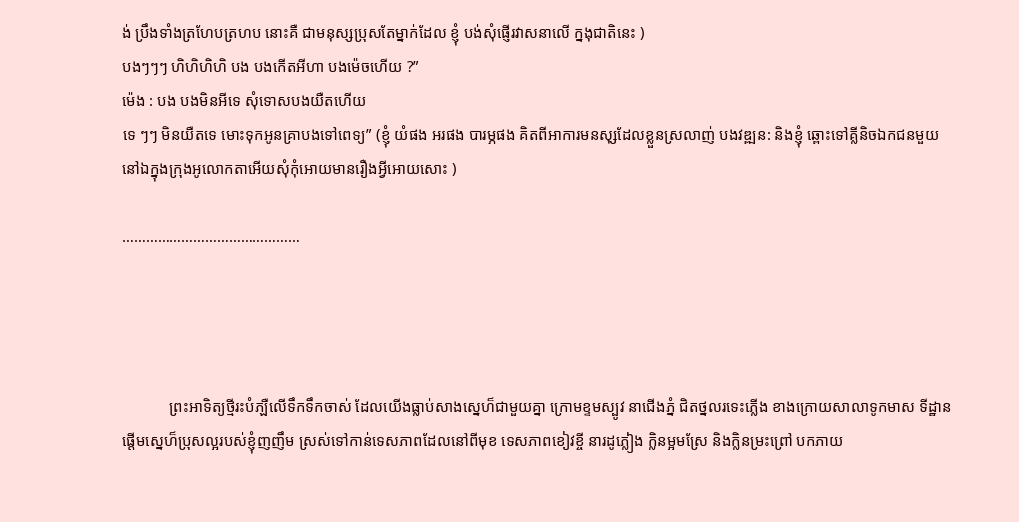ង់ ប្រឹងទាំងត្រហែបត្រហប នោះគឺ ជាមនុស្សប្រុសតែម្នាក់ដែល ខ្ញុំ បង់សុំផ្ញើរវាសនាលើ ក្នងុជាតិនេះ )
បងៗៗៗ ហិហិហិហិ បង បងកើតអីហា បងម៉េចហើយ ?”
ម៉េង : បង បងមិនអីទេ សុំទោសបងយឺតហើយ
ទេ ៗៗ មិនយឺតទេ មោះទុកអូនគ្រាបងទៅពេទ្យ” (ខ្ញុំ យំផង អរផង បារម្ភផង គិតពីអាការមនសុ្សដែលខ្លួនស្រលាញ់ បងវឌ្ឍន: និងខ្ញុំ ឆ្ពោះទៅគ្លីនិចឯកជនមួយនៅឯក្នុងក្រុងអូលោកតាអើយសុំកុំអោយមានរឿងអ្វីអោយសោះ )

………………………………………




            ព្រះអាទិត្យថ្មីរះបំភ្ឡឺលើទឹកទឹកចាស់ ដែលយើងធ្លាប់សាងស្នេហ៏ជាមួយគ្នា ក្រោមខ្ទមស្បូវ នាជើងភ្នំ ជិតថ្នលរទេះភ្លើង ខាងក្រោយសាលាទូកមាស ទីដ្ឋានផ្តើមស្នេហ៏ប្រុសល្អរបស់ខ្ញុំញញឹម ស្រស់ទៅកាន់ទេសភាពដែលនៅពីមុខ ទេសភាពខៀវខ្ចី នារដូភ្លៀង ក្លិនម្អមស្រែ និងក្លិនម្រះព្រៅ បកភាយ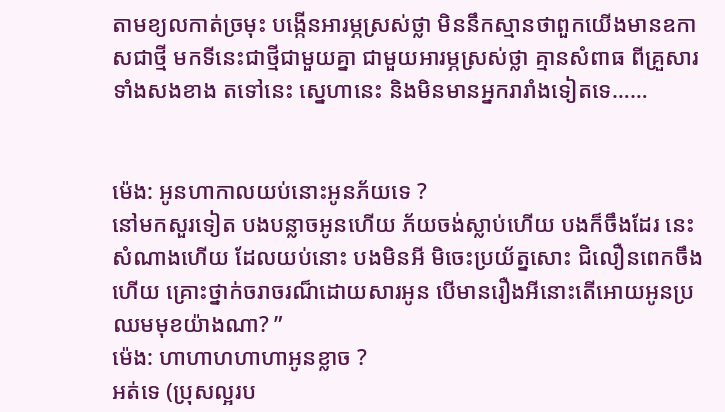តាមខ្យលកាត់ច្រមុះ បង្កើនអារម្ភស្រស់ថ្លា មិននឹកស្មានថាពួកយើងមានឧកាសជាថ្មី មកទីនេះជាថ្មីជាមួយគ្នា ជាមួយអារម្ភស្រស់ថ្លា គ្មានសំពាធ ពីគ្រួសារទាំងសងខាង តទៅនេះ ស្នេហានេះ និងមិនមានអ្នករារាំងទៀតទេ……


ម៉េង: អូនហាកាលយប់នោះអូនភ័យទេ ?
នៅមកសួរទៀត បងបន្លាចអូនហើយ ភ័យចង់ស្លាប់ហើយ បងក៏ចឹងដែរ នេះសំណាងហើយ ដែលយប់នោះ បងមិនអី មិចេះប្រយ័ត្នសោះ ជិលឿនពេកចឹងហើយ គ្រោះថ្នាក់ចរាចរណ៏ដោយសារអូន បើមានរឿងអីនោះតើអោយអូនប្រឈមមុខយ៉ាងណា? ”
ម៉េង: ហាហាហហាហាអូនខ្លាច ?
អត់ទេ (ប្រុសល្អរប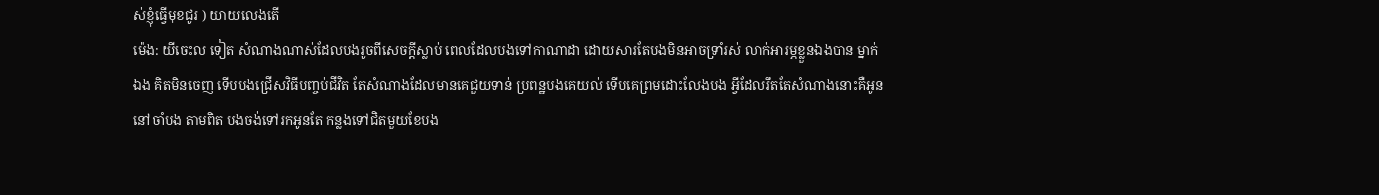ស់ខ្ញុំធ្វើមុខជូរ ) យាយលេងតើ
ម៉េង: យីចេះល ទៀត សំណាងណាស់ដែលបងរូចពីសេចក្តីស្លាប់ ពេលដែលបងទៅកាណាដា ដោយសារតែបងមិនអាចទ្រាំរស់ លាក់អារម្ភខ្លួនឯងបាន ម្នាក់ឯង គិតមិនចេញ ទើបបងជ្រើសវិធីបញ្ចប់ជីវិត តែសំណាងដែលមានគេជួយទាន់ ប្រពន្ឋបងគេយល់ ទើបគេព្រមដោះលែងបង អ្វីដែលរឹតតែសំណាងនោះគឺអូននៅចាំបង តាមពិត បងចង់ទៅរកអូនតែ កន្លងទៅជិតមួយខែបង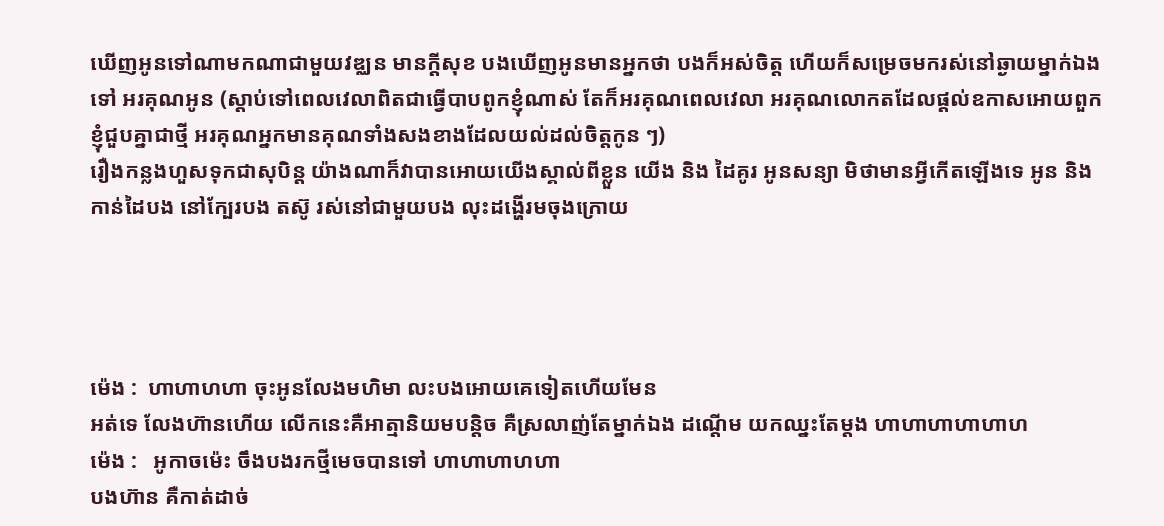ឃើញអូនទៅណាមកណាជាមួយវឌ្ឈន មានក្តីសុខ បងឃើញអូនមានអ្នកថា បងក៏អស់ចិត្ត ហើយក៏សម្រេចមករស់នៅឆ្ងាយម្នាក់ឯងទៅ អរគុណអូន (ស្តាប់ទៅពេលវេលាពិតជាធ្វើបាបពូកខ្ញុំណាស់ តែក៏អរគុណពេលវេលា អរគុណលោកតដែលផ្តល់ឧកាសអោយពួកខ្ញុំជួបគ្នាជាថ្មី អរគុណអ្នកមានគុណទាំងសងខាងដែលយល់ដល់ចិត្តកូន ៗ)
រឿងកន្លងហួសទុកជាសុបិន្ត យ៉ាងណាក៏វាបានអោយយើងស្គាល់ពីខ្លួន យើង និង ដៃគូរ អូនសន្យា មិថាមានអ្វីកើតឡើងទេ អូន និងកាន់ដៃបង នៅក្បែរបង តស៊ូ រស់នៅជាមួយបង លុះដង្ហើរមចុងក្រោយ




ម៉េង :  ហាហាហហា ចុះអូនលែងមហិមា លះបងអោយគេទៀតហើយមែន
អត់ទេ លែងហ៊ានហើយ លើកនេះគឺអាត្មានិយមបន្តិច គឺស្រលាញ់តែម្នាក់ឯង ដណ្តើម យកឈ្នះតែម្តង ហាហាហាហាហាហ
ម៉េង :   អូកាចម៉េះ ចឹងបងរកថ្មីមេចបានទៅ ហាហាហាហហា
បងហ៊ាន គឺកាត់ដាច់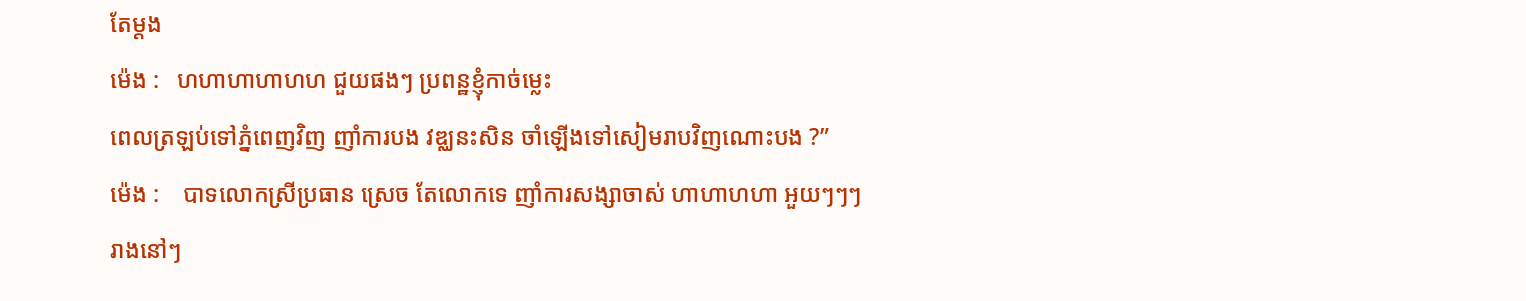តែម្តង
ម៉េង :   ហហាហាហាហហ ជួយផងៗ ប្រពន្ឋខ្ញុំកាច់ម្លេះ
ពេលត្រឡប់ទៅភ្នំពេញវិញ ញាំការបង វឌ្ឈនះសិន ចាំឡើងទៅសៀមរាបវិញណោះបង ?”
ម៉េង :    បាទលោកស្រីប្រធាន ស្រេច តែលោកទេ ញាំការសង្សាចាស់ ហាហាហហា អួយៗៗៗ
រាងនៅៗ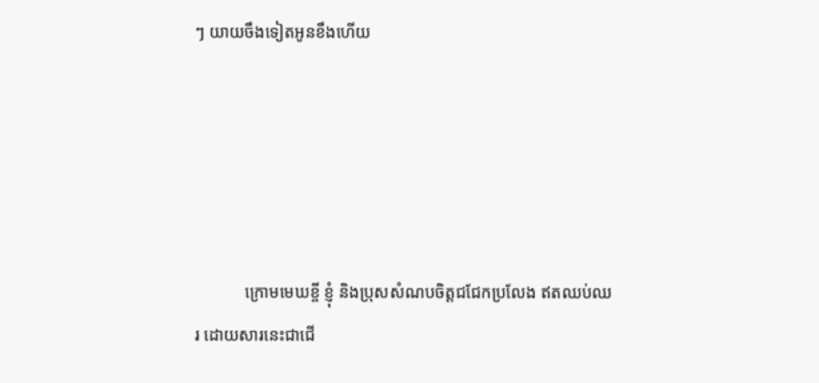ៗ យាយចឹងទៀតអូនខឹងហើយ





            ក្រោមមេឃខ្ចី ខ្ញុំ និងប្រុសសំណបចិត្តជជែកប្រលែង ឥតឈប់ឈរ ដោយសារនេះជាជើ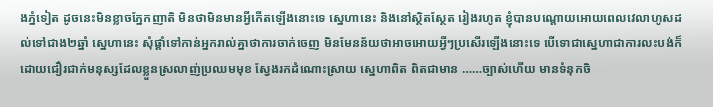ងភ្នំទៀត ដូចនេះមិនខ្លាចភ្នែកញាតិ មិនថាមិនមានអ្វីកើតឡើងនោះទេ ស្នេហានេះ និងនៅស្ថិតស្ថែត រៀងរហូត ខ្ញុំបានបណ្តោយអោយពេលវេលាហូសដល់ទៅជាង២ឆ្នាំ ស្នេហានេះ សុំផ្តាំទៅកាន់អ្នករាល់គ្នាថាការចាក់ចេញ មិនមែនន័យថាអាចអោយអ្វីៗប្រសើរឡើងនោះទេ បើទោជាស្នេហាជាការលះបង់ក៏ដោយជឿរជាក់មនុស្សដែលខ្លួនស្រលាញ់ប្រឈមមុខ ស្វែងរកដំណោះស្រាយ ស្នេហាពិត ពិតជាមាន ……ច្បាស់ហើយ មានទំនុកចិ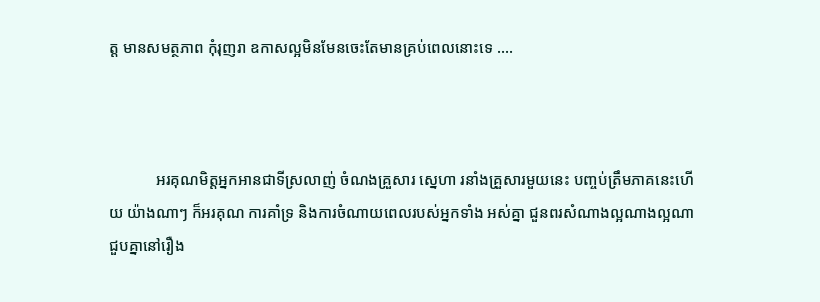ត្ត មានសមត្ថភាព កុំរុញរា ឧកាសល្អមិនមែនចេះតែមានគ្រប់ពេលនោះទេ ….



            អរគុណមិត្តអ្នកអានជាទីស្រលាញ់ ចំណងគ្រួសារ ស្នេហា រនាំងគ្រួសារមួយនេះ បញ្ចប់ត្រឹមភាគនេះហើយ យ៉ាងណាៗ ក៏អរគុណ ការគាំទ្រ និងការចំណាយពេលរបស់អ្នកទាំង អស់គ្នា ជួនពរសំណាងល្អណាងល្អណា ជួបគ្នានៅរឿង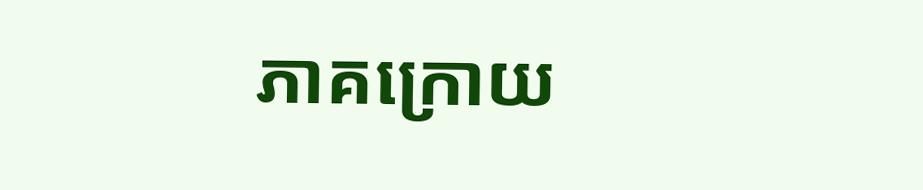ភាគក្រោយ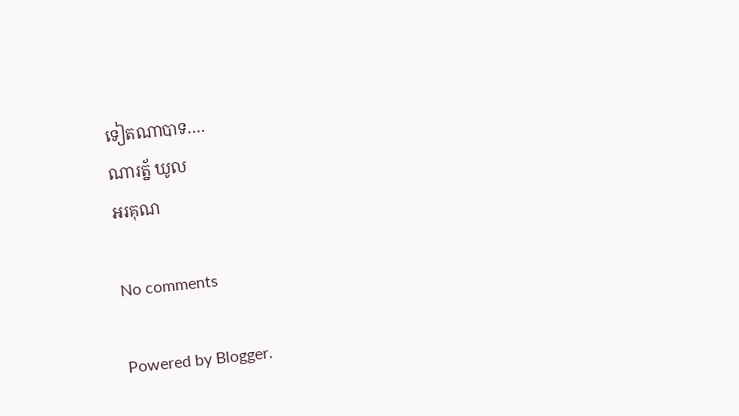ទៀតណាបាទ….
ណារត័្ន ឃូល
អរគុណ

No comments

Powered by Blogger.